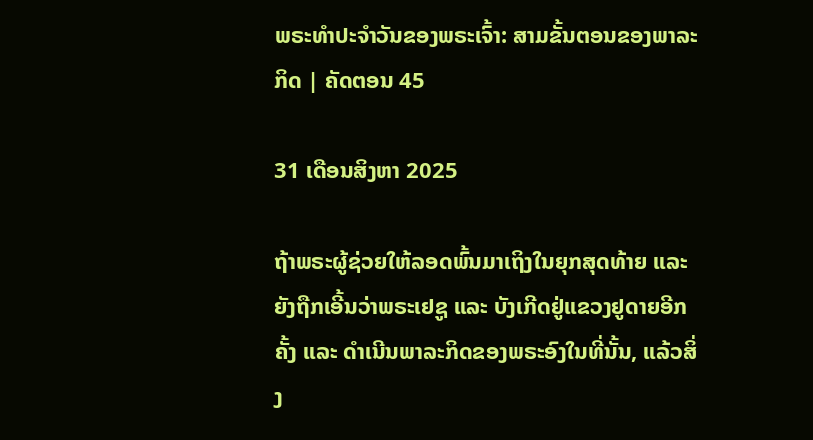ພຣະທຳປະຈຳວັນຂອງພຣະເຈົ້າ: ສາມຂັ້ນຕອນຂອງພາລະກິດ | ຄັດຕອນ 45

31 ເດືອນສິງຫາ 2025

ຖ້າພຣະຜູ້ຊ່ວຍໃຫ້ລອດພົ້ນມາເຖິງໃນຍຸກສຸດທ້າຍ ແລະ ຍັງຖືກເອີ້ນວ່າພຣະເຢຊູ ແລະ ບັງເກີດຢູ່ແຂວງຢູດາຍອີກຄັ້ງ ແລະ ດຳເນີນພາລະກິດຂອງພຣະອົງໃນທີ່ນັ້ນ, ແລ້ວສິ່ງ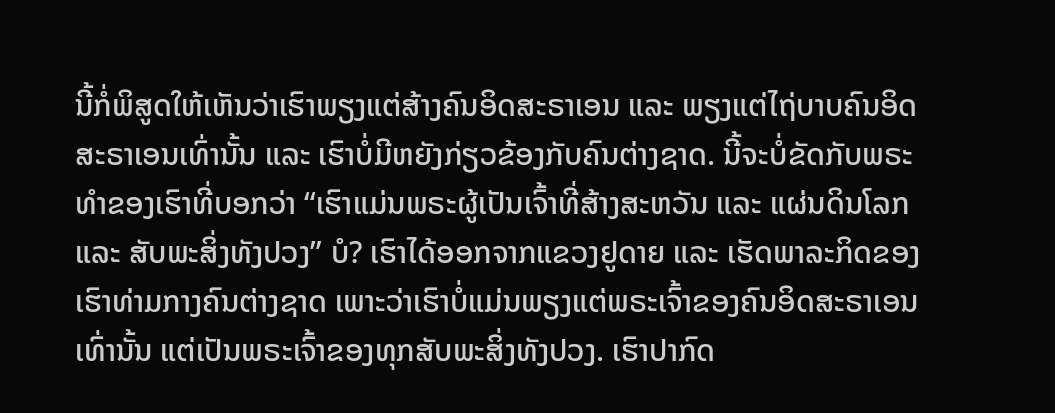ນີ້ກໍ່ພິສູດໃຫ້ເຫັນວ່າເຮົາພຽງແຕ່ສ້າງຄົນອິດສະຣາເອນ ແລະ ພຽງແຕ່ໄຖ່ບາບຄົນອິດສະຣາເອນເທົ່ານັ້ນ ແລະ ເຮົາບໍ່ມີຫຍັງກ່ຽວຂ້ອງກັບຄົນຕ່າງຊາດ. ນີ້ຈະບໍ່ຂັດກັບພຣະທຳຂອງເຮົາທີ່ບອກວ່າ “ເຮົາແມ່ນພຣະຜູ້ເປັນເຈົ້າທີ່ສ້າງສະຫວັນ ແລະ ແຜ່ນດິນໂລກ ແລະ ສັບພະສິ່ງທັງປວງ” ບໍ? ເຮົາໄດ້ອອກຈາກແຂວງຢູດາຍ ແລະ ເຮັດພາລະກິດຂອງເຮົາທ່າມກາງຄົນຕ່າງຊາດ ເພາະວ່າເຮົາບໍ່ແມ່ນພຽງແຕ່ພຣະເຈົ້າຂອງຄົນອິດສະຣາເອນເທົ່ານັ້ນ ແຕ່ເປັນພຣະເຈົ້າຂອງທຸກສັບພະສິ່ງທັງປວງ. ເຮົາປາກົດ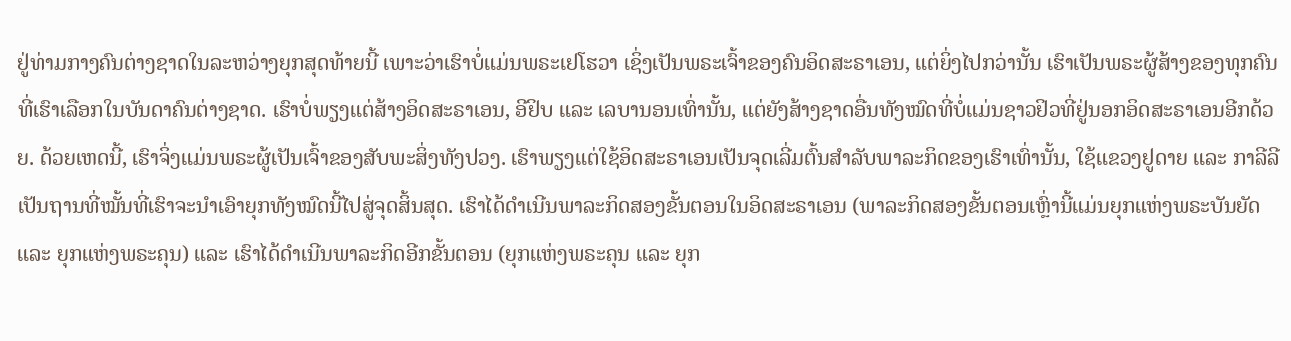ຢູ່ທ່າມກາງຄົນຕ່າງຊາດໃນລະຫວ່າງຍຸກສຸດທ້າຍນີ້ ເພາະວ່າເຮົາບໍ່ແມ່ນພຣະເຢໂຮວາ ເຊິ່ງເປັນພຣະເຈົ້າຂອງຄົນອິດສະຣາເອນ, ແຕ່ຍິ່ງໄປກວ່ານັ້ນ ເຮົາເປັນພຣະຜູ້ສ້າງຂອງທຸກຄົນທີ່ເຮົາເລືອກໃນບັນດາຄົນຕ່າງຊາດ. ເຮົາບໍ່ພຽງແຕ່ສ້າງອິດສະຣາເອນ, ອີຢິບ ແລະ ເລບານອນເທົ່ານັ້ນ, ແຕ່ຍັງສ້າງຊາດອື່ນທັງໝົດທີ່ບໍ່ແມ່ນຊາວຢິວທີ່ຢູ່ນອກອິດສະຣາເອນອີກດ້ວຍ. ດ້ວຍເຫດນີ້, ເຮົາຈິ່ງແມ່ນພຣະຜູ້ເປັນເຈົ້າຂອງສັບພະສິ່ງທັງປວງ. ເຮົາພຽງແຕ່ໃຊ້ອິດສະຣາເອນເປັນຈຸດເລີ່ມຕົ້ນສຳລັບພາລະກິດຂອງເຮົາເທົ່ານັ້ນ, ໃຊ້ແຂວງຢູດາຍ ແລະ ກາລີລີເປັນຖານທີ່ໝັ້ນທີ່ເຮົາຈະນຳເອົາຍຸກທັງໝົດນີ້ໄປສູ່ຈຸດສິ້ນສຸດ. ເຮົາໄດ້ດຳເນີນພາລະກິດສອງຂັ້ນຕອນໃນອິດສະຣາເອນ (ພາລະກິດສອງຂັ້ນຕອນເຫຼົ່ານີ້ແມ່ນຍຸກແຫ່ງພຣະບັນຍັດ ແລະ ຍຸກແຫ່ງພຣະຄຸນ) ແລະ ເຮົາໄດ້ດຳເນີນພາລະກິດອີກຂັ້ນຕອນ (ຍຸກແຫ່ງພຣະຄຸນ ແລະ ຍຸກ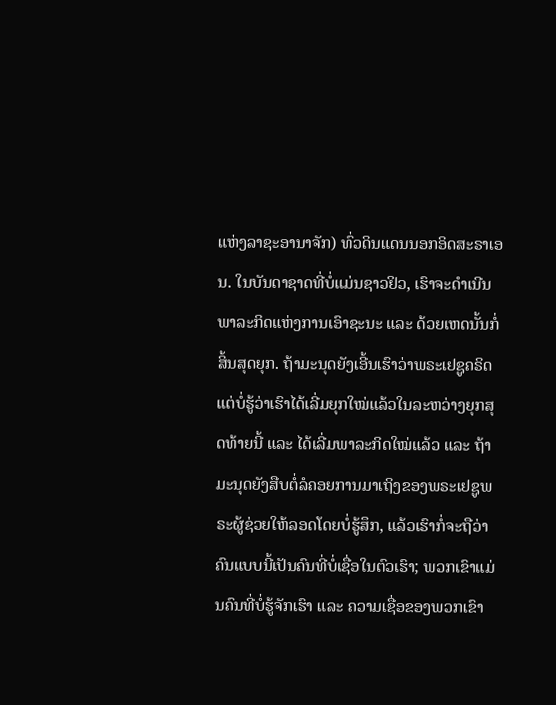ແຫ່ງລາຊະອານາຈັກ) ທົ່ວດິນແດນນອກອິດສະຣາເອນ. ໃນບັນດາຊາດທີ່ບໍ່ແມ່ນຊາວຢິວ, ເຮົາຈະດຳເນີນພາລະກິດແຫ່ງການເອົາຊະນະ ແລະ ດ້ວຍເຫດນັ້ນກໍ່ສິ້ນສຸດຍຸກ. ຖ້າມະນຸດຍັງເອີ້ນເຮົາວ່າພຣະເຢຊູຄຣິດ ແຕ່ບໍ່ຮູ້ວ່າເຮົາໄດ້ເລີ່ມຍຸກໃໝ່ແລ້ວໃນລະຫວ່າງຍຸກສຸດທ້າຍນີ້ ແລະ ໄດ້ເລີ່ມພາລະກິດໃໝ່ແລ້ວ ແລະ ຖ້າມະນຸດຍັງສືບຕໍ່ລໍຄອຍການມາເຖິງຂອງພຣະເຢຊູພຣະຜູ້ຊ່ວຍໃຫ້ລອດໂດຍບໍ່ຮູ້ສຶກ, ແລ້ວເຮົາກໍ່ຈະຖືວ່າຄົນແບບນີ້ເປັນຄົນທີ່ບໍ່ເຊື່ອໃນຕົວເຮົາ; ພວກເຂົາແມ່ນຄົນທີ່ບໍ່ຮູ້ຈັກເຮົາ ແລະ ຄວາມເຊື່ອຂອງພວກເຂົາ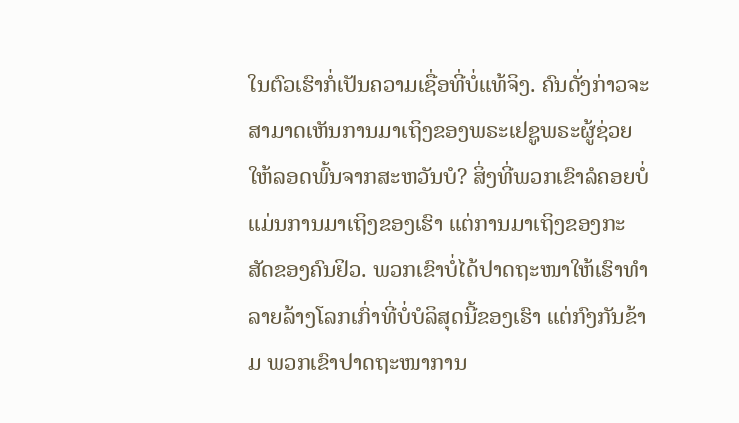ໃນຕົວເຮົາກໍ່ເປັນຄວາມເຊື່ອທີ່ບໍ່ແທ້ຈິງ. ຄົນດັ່ງກ່າວຈະສາມາດເຫັນການມາເຖິງຂອງພຣະເຢຊູພຣະຜູ້ຊ່ວຍໃຫ້ລອດພົ້ນຈາກສະຫວັນບໍ? ສິ່ງທີ່ພວກເຂົາລໍຄອຍບໍ່ແມ່ນການມາເຖິງຂອງເຮົາ ແຕ່ການມາເຖິງຂອງກະສັດຂອງຄົນຢິວ. ພວກເຂົາບໍ່ໄດ້ປາດຖະໜາໃຫ້ເຮົາທຳລາຍລ້າງໂລກເກົ່າທີ່ບໍ່ບໍລິສຸດນີ້ຂອງເຮົາ ແຕ່ກົງກັນຂ້າມ ພວກເຂົາປາດຖະໜາການ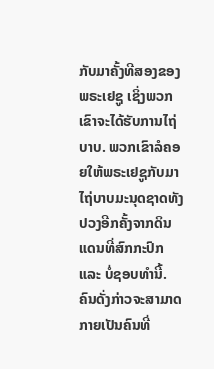ກັບມາຄັ້ງທີສອງຂອງພຣະເຢຊູ ເຊິ່ງພວກເຂົາຈະໄດ້ຮັບການໄຖ່ບາບ. ພວກເຂົາລໍຄອຍໃຫ້ພຣະເຢຊູກັບມາໄຖ່ບາບມະນຸດຊາດທັງປວງອີກຄັ້ງຈາກດິນແດນທີ່ສົກກະປົກ ແລະ ບໍ່ຊອບທຳນີ້. ຄົນດັ່ງກ່າວຈະສາມາດກາຍເປັນຄົນທີ່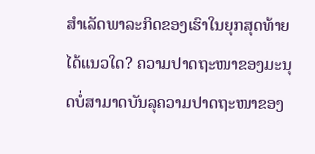ສໍາເລັດພາລະກິດຂອງເຮົາໃນຍຸກສຸດທ້າຍໄດ້ແນວໃດ? ຄວາມປາດຖະໜາຂອງມະນຸດບໍ່ສາມາດບັນລຸຄວາມປາດຖະໜາຂອງ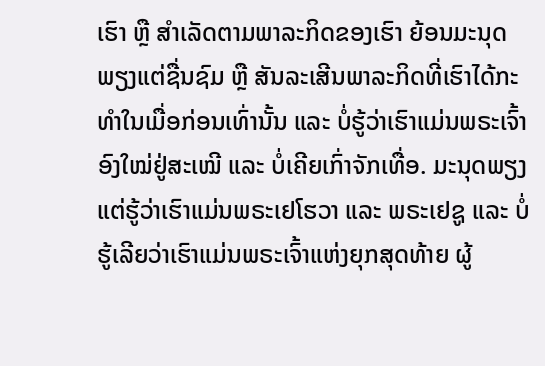ເຮົາ ຫຼື ສຳເລັດຕາມພາລະກິດຂອງເຮົາ ຍ້ອນມະນຸດພຽງແຕ່ຊື່ນຊົມ ຫຼື ສັນລະເສີນພາລະກິດທີ່ເຮົາໄດ້ກະທໍາໃນເມື່ອກ່ອນເທົ່ານັ້ນ ແລະ ບໍ່ຮູ້ວ່າເຮົາແມ່ນພຣະເຈົ້າອົງໃໝ່ຢູ່ສະເໝີ ແລະ ບໍ່ເຄີຍເກົ່າຈັກເທື່ອ. ມະນຸດພຽງແຕ່ຮູ້ວ່າເຮົາແມ່ນພຣະເຢໂຮວາ ແລະ ພຣະເຢຊູ ແລະ ບໍ່ຮູ້ເລີຍວ່າເຮົາແມ່ນພຣະເຈົ້າແຫ່ງຍຸກສຸດທ້າຍ ຜູ້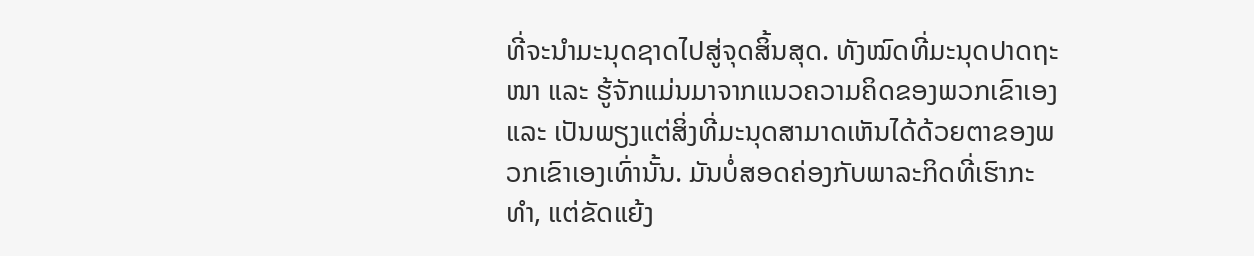ທີ່ຈະນຳມະນຸດຊາດໄປສູ່ຈຸດສິ້ນສຸດ. ທັງໝົດທີ່ມະນຸດປາດຖະໜາ ແລະ ຮູ້ຈັກແມ່ນມາຈາກແນວຄວາມຄິດຂອງພວກເຂົາເອງ ແລະ ເປັນພຽງແຕ່ສິ່ງທີ່ມະນຸດສາມາດເຫັນໄດ້ດ້ວຍຕາຂອງພວກເຂົາເອງເທົ່ານັ້ນ. ມັນບໍ່ສອດຄ່ອງກັບພາລະກິດທີ່ເຮົາກະທໍາ, ແຕ່ຂັດແຍ້ງ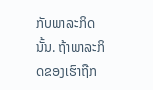ກັບພາລະກິດນັ້ນ. ຖ້າພາລະກິດຂອງເຮົາຖືກ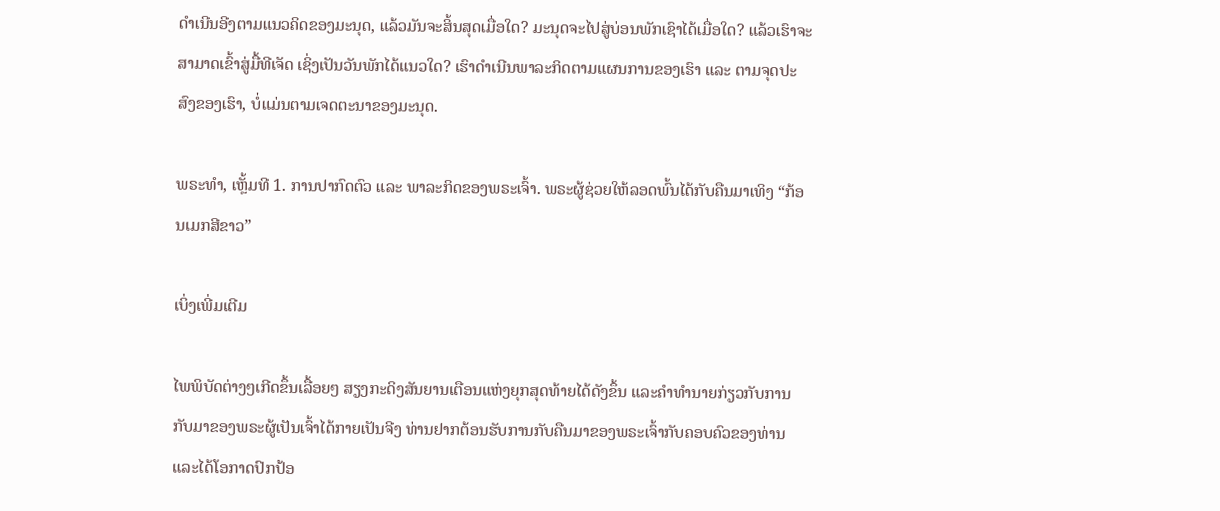ດຳເນີນອີງຕາມແນວຄິດຂອງມະນຸດ, ແລ້ວມັນຈະສິ້ນສຸດເມື່ອໃດ? ມະນຸດຈະໄປສູ່ບ່ອນພັກເຊົາໄດ້ເມື່ອໃດ? ແລ້ວເຮົາຈະສາມາດເຂົ້າສູ່ມື້ທີເຈັດ ເຊິ່ງເປັນວັນພັກໄດ້ແນວໃດ? ເຮົາດຳເນີນພາລະກິດຕາມແຜນການຂອງເຮົາ ແລະ ຕາມຈຸດປະສົງຂອງເຮົາ, ບໍ່ແມ່ນຕາມເຈດຕະນາຂອງມະນຸດ.

ພຣະທຳ, ເຫຼັ້ມທີ 1. ການປາກົດຕົວ ແລະ ພາລະກິດຂອງພຣະເຈົ້າ. ພຣະຜູ້ຊ່ວຍໃຫ້ລອດພົ້ນໄດ້ກັບຄືນມາເທິງ “ກ້ອນເມກສີຂາວ”

ເບິ່ງເພີ່ມເຕີມ

ໄພພິບັດຕ່າງໆເກີດຂຶ້ນເລື້ອຍໆ ສຽງກະດິງສັນຍານເຕືອນແຫ່ງຍຸກສຸດທ້າຍໄດ້ດັງຂຶ້ນ ແລະຄໍາທໍານາຍກ່ຽວກັບການກັບມາຂອງພຣະຜູ້ເປັນເຈົ້າໄດ້ກາຍເປັນຈີງ ທ່ານຢາກຕ້ອນຮັບການກັບຄືນມາຂອງພຣະເຈົ້າກັບຄອບຄົວຂອງທ່ານ ແລະໄດ້ໂອກາດປົກປ້ອ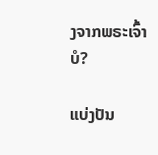ງຈາກພຣະເຈົ້າບໍ?

ແບ່ງປັນ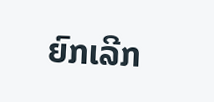ຍົກເລີກ